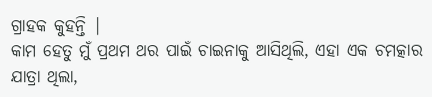ଗ୍ରାହକ କୁହନ୍ତି |
କାମ ହେତୁ ମୁଁ ପ୍ରଥମ ଥର ପାଇଁ ଚାଇନାକୁ ଆସିଥିଲି, ଏହା ଏକ ଚମତ୍କାର ଯାତ୍ରା ଥିଲା,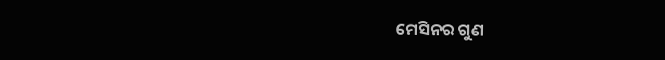ମେସିନର ଗୁଣ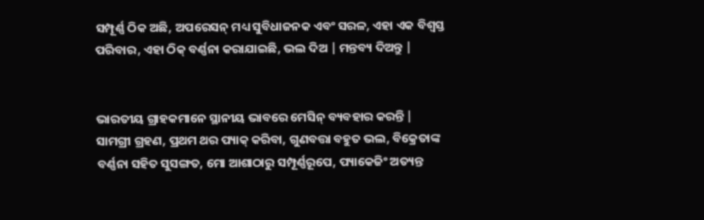ସମ୍ପୂର୍ଣ୍ଣ ଠିକ ଅଛି, ଅପରେସନ୍ ମଧ୍ୟ ସୁବିଧାଜନକ ଏବଂ ସରଳ, ଏହା ଏକ ବିଶ୍ୱସ୍ତ ପରିବାର, ଏହା ଠିକ୍ ବର୍ଣ୍ଣନା କରାଯାଇଛି, ଭଲ ଦିଅ | ମନ୍ତବ୍ୟ ଦିଅନ୍ତୁ |


ଭାରତୀୟ ଗ୍ରାହକମାନେ ସ୍ଥାନୀୟ ଭାବରେ ମେସିନ୍ ବ୍ୟବହାର କରନ୍ତି |
ସାମଗ୍ରୀ ଗ୍ରହଣ, ପ୍ରଥମ ଥର ପ୍ୟାକ୍ କରିବା, ଗୁଣବତ୍ତା ବହୁତ ଭଲ, ବିକ୍ରେତାଙ୍କ ବର୍ଣ୍ଣନା ସହିତ ସୁସଙ୍ଗତ, ମୋ ଆଶାଠାରୁ ସମ୍ପୂର୍ଣ୍ଣରୂପେ, ପ୍ୟାକେଜିଂ ଅତ୍ୟନ୍ତ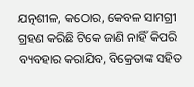ଯତ୍ନଶୀଳ, କଠୋର, କେବଳ ସାମଗ୍ରୀ ଗ୍ରହଣ କରିଛି ଟିକେ ଜାଣି ନାହିଁ କିପରି ବ୍ୟବହାର କରାଯିବ, ବିକ୍ରେତାଙ୍କ ସହିତ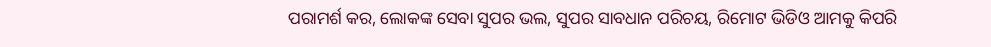ପରାମର୍ଶ କର, ଲୋକଙ୍କ ସେବା ସୁପର ଭଲ, ସୁପର ସାବଧାନ ପରିଚୟ, ରିମୋଟ ଭିଡିଓ ଆମକୁ କିପରି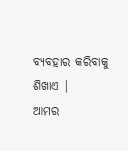ବ୍ୟବହାର କରିବାକୁ ଶିଖାଏ |
ଆମର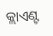କ୍ଲାଏଣ୍ଟ